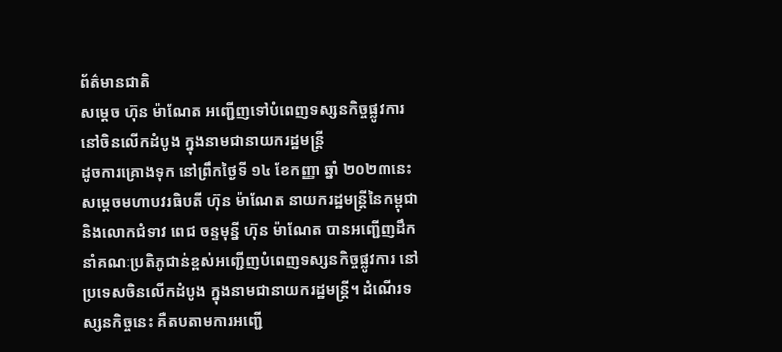ព័ត៌មានជាតិ
សម្ដេច ហ៊ុន ម៉ាណែត អញ្ជើញទៅបំពេញទស្សនកិច្ចផ្លូវការនៅចិនលើកដំបូង ក្នុងនាមជានាយករដ្ឋមន្ត្រី
ដូចការគ្រោងទុក នៅព្រឹកថ្ងៃទី ១៤ ខែកញ្ញា ឆ្នាំ ២០២៣នេះ សម្តេចមហាបវរធិបតី ហ៊ុន ម៉ាណែត នាយករដ្ឋមន្ត្រីនៃកម្ពុជា និងលោកជំទាវ ពេជ ចន្ទមុន្នី ហ៊ុន ម៉ាណែត បានអញ្ជើញដឹកនាំគណៈប្រតិភូជាន់ខ្ពស់អញ្ជើញបំពេញទស្សនកិច្ចផ្លូវការ នៅប្រទេសចិនលើកដំបូង ក្នុងនាមជានាយករដ្ឋមន្ត្រី។ ដំណើរទស្សនកិច្ចនេះ គឺតបតាមការអញ្ជើ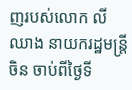ញរបស់លោក លី ឈាង នាយករដ្ឋមន្ត្រីចិន ចាប់ពីថ្ងៃទី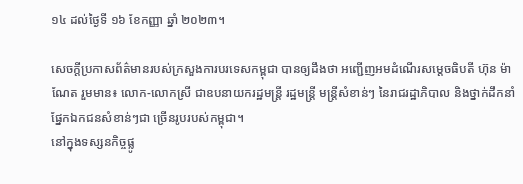១៤ ដល់ថ្ងៃទី ១៦ ខែកញ្ញា ឆ្នាំ ២០២៣។

សេចក្ដីប្រកាសព័ត៌មានរបស់ក្រសួងការបរទេសកម្ពុជា បានឲ្យដឹងថា អញ្ជើញអមដំណើរសម្ដេចធិបតី ហ៊ុន ម៉ាណែត រួមមាន៖ លោក-លោកស្រី ជាឧបនាយករដ្ឋមន្ត្រី រដ្ឋមន្ត្រី មន្ត្រីសំខាន់ៗ នៃរាជរដ្ឋាភិបាល និងថ្នាក់ដឹកនាំផ្នែកឯកជនសំខាន់ៗជា ច្រើនរូបរបស់កម្ពុជា។
នៅក្នុងទស្សនកិច្ចផ្លូ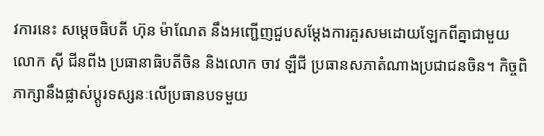វការនេះ សម្ដេចធិបតី ហ៊ុន ម៉ាណែត នឹងអញ្ជើញជួបសម្ដែងការគួរសមដោយឡែកពីគ្នាជាមួយលោក ស៊ី ជីនពីង ប្រធានាធិបតីចិន និងលោក ចាវ ឡឺជី ប្រធានសភាតំណាងប្រជាជនចិន។ កិច្ចពិភាក្សានឹងផ្លាស់ប្តូរទស្សនៈលើប្រធានបទមួយ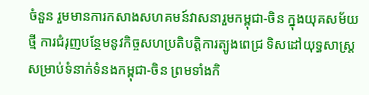ចំនួន រួមមានការកសាងសហគមន៍វាសនារួមកម្ពុជា-ចិន ក្នុងយុគសម័យថ្មី ការជំរុញបន្ថែមនូវកិច្ចសហប្រតិបត្តិការត្បូងពេជ្រ ទិសដៅយុទ្ធសាស្ត្រសម្រាប់ទំនាក់ទំនងកម្ពុជា-ចិន ព្រមទាំងកិ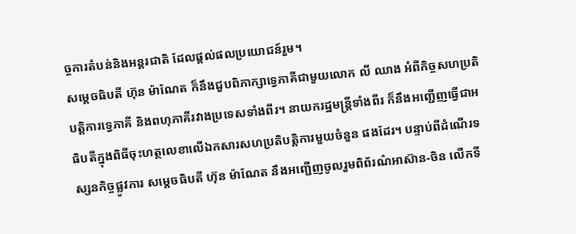ច្ចការតំបន់និងអន្តរជាតិ ដែលផ្តល់ផលប្រយោជន៍រួម។
សម្ដេចធិបតី ហ៊ុន ម៉ាណែត ក៏នឹងជួបពិភាក្សាទ្វេភាគីជាមួយលោក លី ឈាង អំពីកិច្ចសហប្រតិបត្តិការទ្វេភាគី និងពហុភាគីរវាងប្រទេសទាំងពីរ។ នាយករដ្ឋមន្ត្រីទាំងពីរ ក៏នឹងអញ្ជើញធ្វើជាអធិបតីក្នុងពិធីចុះហត្ថលេខាលើឯកសារសហប្រតិបត្តិការមួយចំនួន ផងដែរ។ បន្ទាប់ពីដំណើរទស្សនកិច្ចផ្លូវការ សម្ដេចធិបតី ហ៊ុន ម៉ាណែត នឹងអញ្ជើញចូលរួមពិព័រណ៌អាស៊ាន-ចិន លើកទី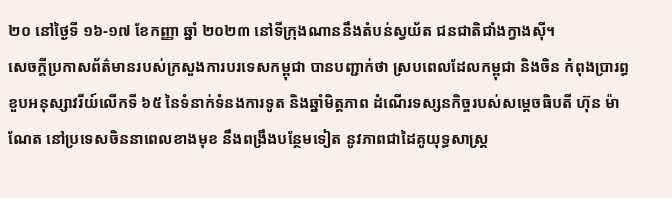២០ នៅថ្ងៃទី ១៦-១៧ ខែកញ្ញា ឆ្នាំ ២០២៣ នៅទីក្រុងណាននឹងតំបន់ស្វយ័ត ជនជាតិជាំងក្វាងស៊ី។
សេចក្ដីប្រកាសព័ត៌មានរបស់ក្រសួងការបរទេសកម្ពុជា បានបញ្ជាក់ថា ស្របពេលដែលកម្ពុជា និងចិន កំពុងប្រារព្ធខួបអនុស្សាវរីយ៍លើកទី ៦៥ នៃទំនាក់ទំនងការទូត និងឆ្នាំមិត្តភាព ដំណើរទស្សនកិច្ចរបស់សម្ដេចធិបតី ហ៊ុន ម៉ាណែត នៅប្រទេសចិននាពេលខាងមុខ នឹងពង្រឹងបន្ថែមទៀត នូវភាពជាដៃគូយុទ្ធសាស្ត្រ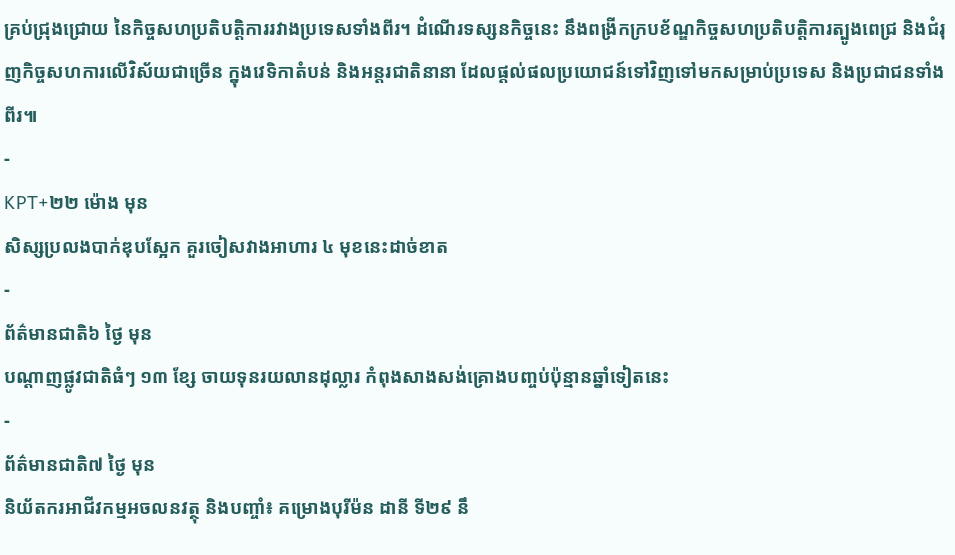គ្រប់ជ្រុងជ្រោយ នៃកិច្ចសហប្រតិបត្តិការរវាងប្រទេសទាំងពីរ។ ដំណើរទស្សនកិច្ចនេះ នឹងពង្រីកក្របខ័ណ្ឌកិច្ចសហប្រតិបត្តិការត្បូងពេជ្រ និងជំរុញកិច្ចសហការលើវិស័យជាច្រើន ក្នុងវេទិកាតំបន់ និងអន្តរជាតិនានា ដែលផ្តល់ផលប្រយោជន៍ទៅវិញទៅមកសម្រាប់ប្រទេស និងប្រជាជនទាំងពីរ៕
-
KPT+២២ ម៉ោង មុន
សិស្សប្រលងបាក់ឌុបស្អែក គួរចៀសវាងអាហារ ៤ មុខនេះដាច់ខាត
-
ព័ត៌មានជាតិ៦ ថ្ងៃ មុន
បណ្តាញផ្លូវជាតិធំៗ ១៣ ខ្សែ ចាយទុនរយលានដុល្លារ កំពុងសាងសង់គ្រោងបញ្ចប់ប៉ុន្មានឆ្នាំទៀតនេះ
-
ព័ត៌មានជាតិ៧ ថ្ងៃ មុន
និយ័តករអាជីវកម្មអចលនវត្ថុ និងបញ្ចាំ៖ គម្រោងបុរីម៉ន ដានី ទី២៩ នឹ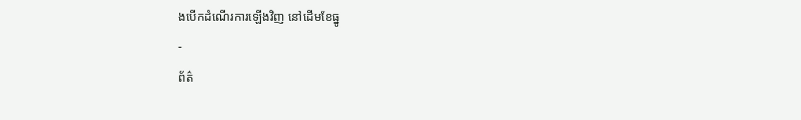ងបើកដំណើរការឡើងវិញ នៅដើមខែធ្នូ
-
ព័ត៌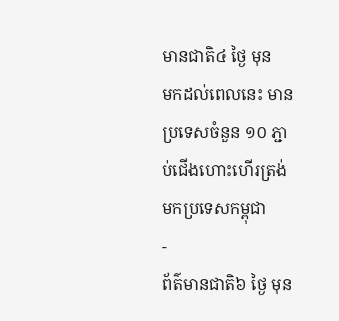មានជាតិ៤ ថ្ងៃ មុន
មកដល់ពេលនេះ មានប្រទេសចំនួន ១០ ភ្ជាប់ជើងហោះហើរត្រង់មកប្រទេសកម្ពុជា
-
ព័ត៌មានជាតិ៦ ថ្ងៃ មុន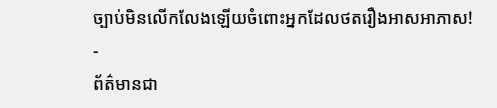ច្បាប់មិនលើកលែងឡើយចំពោះអ្នកដែលថតរឿងអាសអាភាស!
-
ព័ត៌មានជា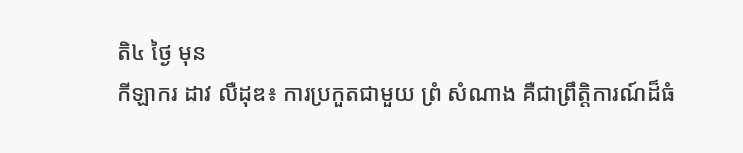តិ៤ ថ្ងៃ មុន
កីឡាករ ដាវ លឺដុឌ៖ ការប្រកួតជាមួយ ព្រំ សំណាង គឺជាព្រឹត្តិការណ៍ដ៏ធំ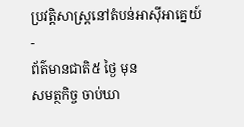ប្រវត្តិសាស្ត្រនៅតំបន់អាស៊ីអាគ្នេយ៍
-
ព័ត៌មានជាតិ៥ ថ្ងៃ មុន
សមត្ថកិច្ច ចាប់ឃា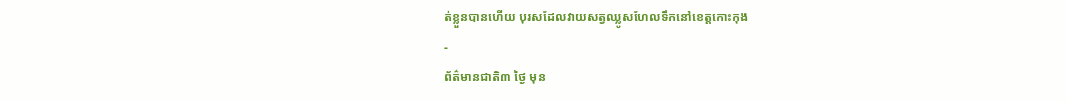ត់ខ្លួនបានហើយ បុរសដែលវាយសត្វឈ្លូសហែលទឹកនៅខេត្តកោះកុង
-
ព័ត៌មានជាតិ៣ ថ្ងៃ មុន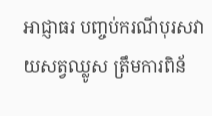អាជ្ញាធរ បញ្ចប់ករណីបុរសវាយសត្វឈ្លូស ត្រឹមការពិន័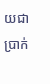យជាប្រាក់